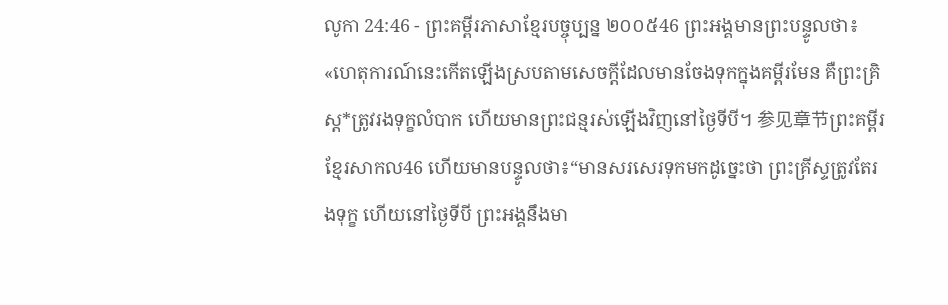លូកា 24:46 - ព្រះគម្ពីរភាសាខ្មែរបច្ចុប្បន្ន ២០០៥46 ព្រះអង្គមានព្រះបន្ទូលថា៖ «ហេតុការណ៍នេះកើតឡើងស្របតាមសេចក្ដីដែលមានចែងទុកក្នុងគម្ពីរមែន គឺព្រះគ្រិស្ត*ត្រូវរងទុក្ខលំបាក ហើយមានព្រះជន្មរស់ឡើងវិញនៅថ្ងៃទីបី។ 参见章节ព្រះគម្ពីរខ្មែរសាកល46 ហើយមានបន្ទូលថា៖“មានសរសេរទុកមកដូច្នេះថា ព្រះគ្រីស្ទត្រូវតែរងទុក្ខ ហើយនៅថ្ងៃទីបី ព្រះអង្គនឹងមា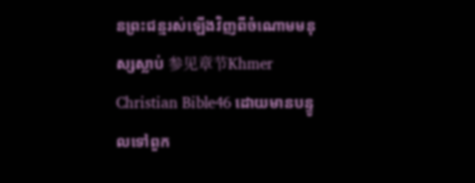នព្រះជន្មរស់ឡើងវិញពីចំណោមមនុស្សស្លាប់ 参见章节Khmer Christian Bible46 ដោយមានបន្ទូលទៅពួក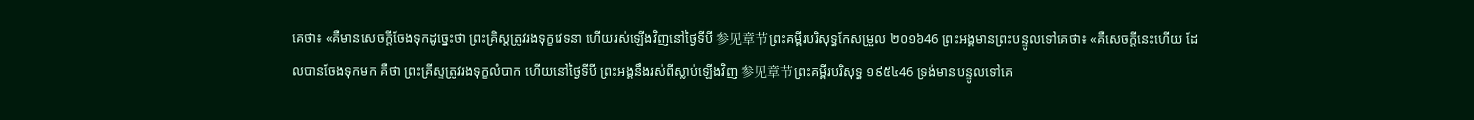គេថា៖ «គឺមានសេចក្ដីចែងទុកដូច្នេះថា ព្រះគ្រិស្ដត្រូវរងទុក្ខវេទនា ហើយរស់ឡើងវិញនៅថ្ងៃទីបី 参见章节ព្រះគម្ពីរបរិសុទ្ធកែសម្រួល ២០១៦46 ព្រះអង្គមានព្រះបន្ទូលទៅគេថា៖ «គឺសេចក្តីនេះហើយ ដែលបានចែងទុកមក គឺថា ព្រះគ្រីស្ទត្រូវរងទុក្ខលំបាក ហើយនៅថ្ងៃទីបី ព្រះអង្គនឹងរស់ពីស្លាប់ឡើងវិញ 参见章节ព្រះគម្ពីរបរិសុទ្ធ ១៩៥៤46 ទ្រង់មានបន្ទូលទៅគេ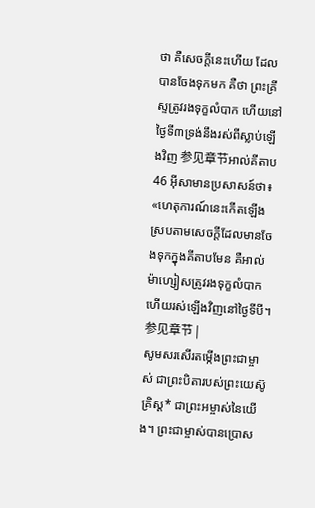ថា គឺសេចក្ដីនេះហើយ ដែលបានចែងទុកមក គឺថា ព្រះគ្រីស្ទត្រូវរងទុក្ខលំបាក ហើយនៅថ្ងៃទី៣ទ្រង់នឹងរស់ពីស្លាប់ឡើងវិញ 参见章节អាល់គីតាប46 អ៊ីសាមានប្រសាសន៍ថា៖ «ហេតុការណ៍នេះកើតឡើង ស្របតាមសេចក្ដីដែលមានចែងទុកក្នុងគីតាបមែន គឺអាល់ម៉ាហ្សៀសត្រូវរងទុក្ខលំបាក ហើយរស់ឡើងវិញនៅថ្ងៃទីបី។ 参见章节 |
សូមសរសើរតម្កើងព្រះជាម្ចាស់ ជាព្រះបិតារបស់ព្រះយេស៊ូគ្រិស្ត* ជាព្រះអម្ចាស់នៃយើង។ ព្រះជាម្ចាស់បានប្រោស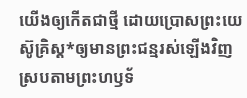យើងឲ្យកើតជាថ្មី ដោយប្រោសព្រះយេស៊ូគ្រិស្ត*ឲ្យមានព្រះជន្មរស់ឡើងវិញ ស្របតាមព្រះហឫទ័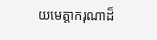យមេត្តាករុណាដ៏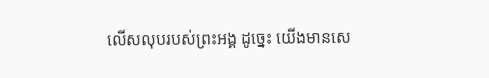លើសលុបរបស់ព្រះអង្គ ដូច្នេះ យើងមានសេ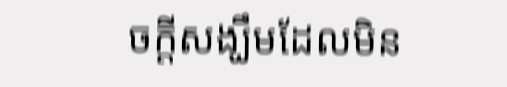ចក្ដីសង្ឃឹមដែលមិន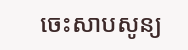ចេះសាបសូន្យ